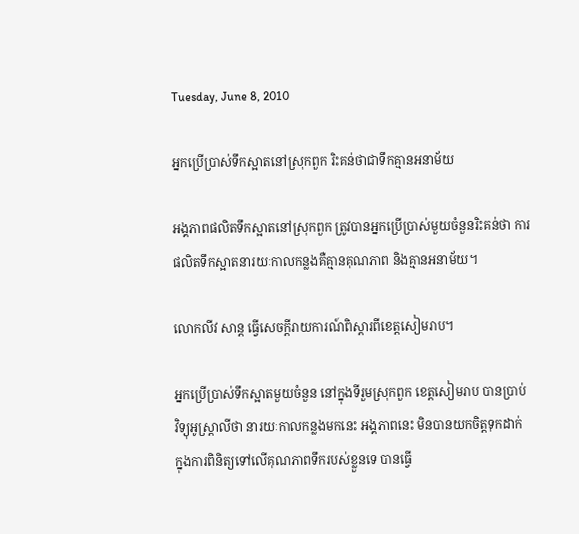Tuesday, June 8, 2010

អ្នកប្រើប្រាស់ទឹកស្អាតនៅស្រុកពួក រិះគន់ថាជាទឹកគ្មានអនាម័យ

អង្គភាពផលិតទឹកស្អាតនៅស្រុកពួក ត្រូវបានអ្នកប្រើប្រាស់មួយចំនួនរិះគន់ថា ការ
ផលិតទឹកស្អាតនារយៈកាលកន្លងគឺគ្មានគុណភាព និងគ្មានអនាម័យ។

លោកលីវ សាន្ត ធ្វើសេចក្តីរាយការណ៍ពិស្តារពីខេត្តសៀមរាប។

អ្នកប្រើប្រាស់ទឹកស្អាតមួយចំនួន នៅក្នុងទីរួមស្រុកពួក ខេត្តសៀមរាប បានប្រាប់
វិទ្យុអូស្ត្រាលីថា នារយៈកាលកន្លងមកនេះ អង្គភាពនេះ មិនបានយកចិត្តទុកដាក់
ក្នុងការពិនិត្យទៅលើគុណភាពទឹករបស់ខ្លួនទេ បានធ្វើ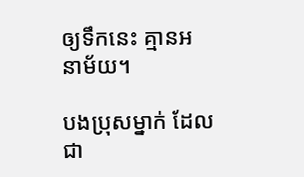ឲ្យទឹកនេះ គ្មានអនាម័យ។

បងប្រុសម្នាក់ ដែលជា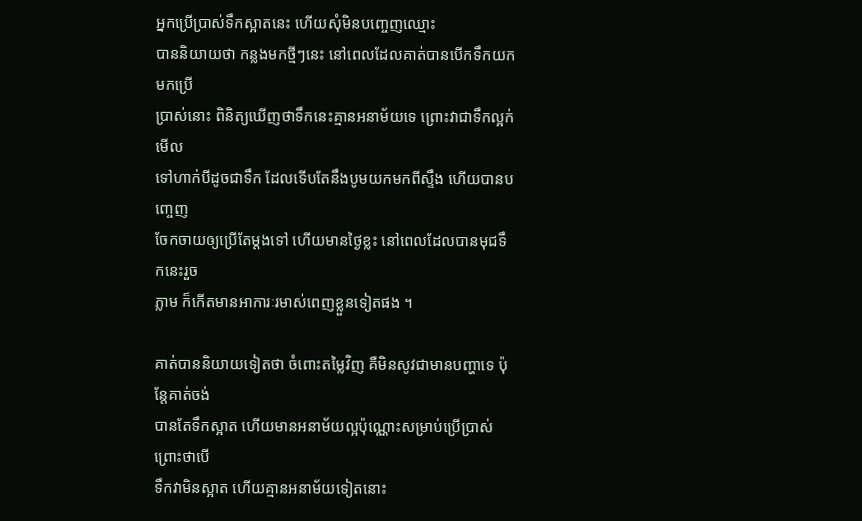អ្នកប្រើប្រាស់ទឹកស្អាតនេះ ហើយសុំមិនបញ្ចេញឈ្មោះ
បាននិយាយថា កន្លងមកថ្មីៗនេះ នៅពេលដែលគាត់បានបើកទឹកយកមកប្រើ
ប្រាស់នោះ ពិនិត្យឃើញថាទឹកនេះគ្មានអនាម័យទេ ព្រោះវាជាទឹកល្អក់ មើល
ទៅហាក់បីដូចជាទឹក ដែលទើបតែនឹងបូមយកមកពីស្ទឹង ហើយបានបញ្ចេញ
ចែកចាយឲ្យប្រើតែម្តងទៅ ហើយមានថ្ងៃខ្លះ នៅពេលដែលបានមុជទឹកនេះរួច
ភ្លាម ក៏កើតមានអាការៈរមាស់ពេញខ្លួនទៀតផង ។

គាត់បាននិយាយទៀតថា ចំពោះតម្លៃវិញ គឺមិនសូវជាមានបញ្ហាទេ ប៉ុន្តែគាត់ចង់
បានតែទឹកស្អាត ហើយមានអនាម័យល្អប៉ុណ្ណោះសម្រាប់ប្រើប្រាស់ ព្រោះថាបើ
ទឹកវាមិនស្អាត ហើយគ្មានអនាម័យទៀតនោះ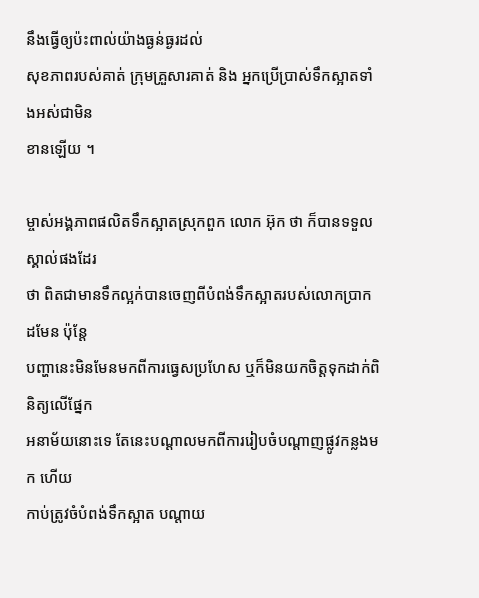នឹងធ្វើឲ្យប៉ះពាល់យ៉ាងធ្ងន់ធ្ងរដល់
សុខភាពរបស់គាត់ ក្រុមគ្រួសារគាត់ និង អ្នកប្រើប្រាស់ទឹកស្អាតទាំងអស់ជាមិន
ខានឡើយ ។

ម្ចាស់អង្គភាពផលិតទឹកស្អាតស្រុកពួក លោក អ៊ុក ថា ក៏បានទទួលស្គាល់ផងដែរ
ថា ពិតជាមានទឹកល្អក់បានចេញពីបំពង់ទឹកស្អាតរបស់លោកប្រាកដមែន ប៉ុន្តែ
បញ្ហានេះមិនមែនមកពីការធ្វេសប្រហែស ឬក៏មិនយកចិត្តទុកដាក់ពិនិត្យលើផ្នែក
អនាម័យនោះទេ តែនេះបណ្តាលមកពីការរៀបចំបណ្តាញផ្លូវកន្លងមក ហើយ
កាប់ត្រូវចំបំពង់ទឹកស្អាត បណ្តាយ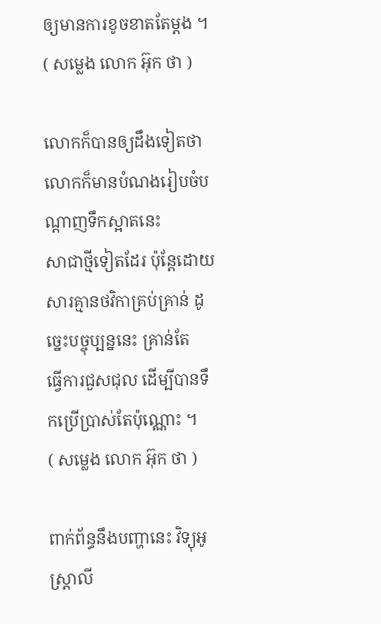ឲ្យមានការខូចខាតតែម្តង ។
( សម្លេង លោក អ៊ុក ថា )

លោកក៏បានឲ្យដឹងទៀតថា លោកក៏មានបំណងរៀបចំបណ្តាញទឹកស្អាតនេះ
សាជាថ្មីទៀតដែរ ប៉ុន្តែដោយសារគ្មានថវិកាគ្រប់គ្រាន់ ដូច្នេះបច្ចុប្បន្ននេះ គ្រាន់តែ
ធ្វើការជួសជុល ដើម្បីបានទឹកប្រើប្រាស់តែប៉ុណ្ណោះ ។
( សម្លេង លោក អ៊ុក ថា )

ពាក់ព័ន្ធនឹងបញ្ហានេះ វិទ្យុអូស្រ្តាលី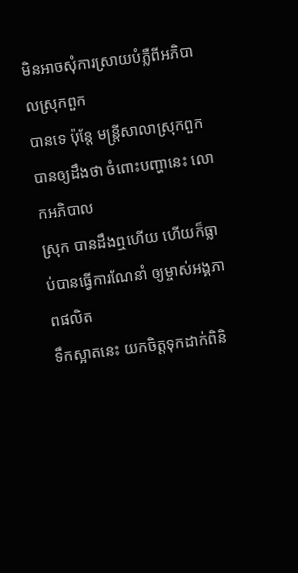មិនអាចសុំការស្រាយបំភ្លឺពីអភិបាលស្រុកពួក
បានទេ ប៉ុន្តែ មន្ត្រីសាលាស្រុកពួក បានឲ្យដឹងថា ចំពោះបញ្ហានេះ លោកអភិបាល
ស្រុក បានដឹងឮហើយ ហើយក៏ធ្លាប់បានធ្វើការណែនាំ ឲ្យម្ចាស់អង្គភាពផលិត
ទឹកស្អាតនេះ យកចិត្តទុកដាក់ពិនិ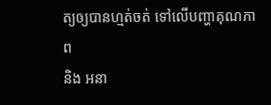ត្យឲ្យបានហ្មត់ចត់ ទៅលើបញ្ហាគុណភាព
និង អនា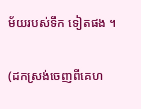ម័យរបស់ទឹក ទៀតផង ។

(ដកស្រង់ចេញពីគេហ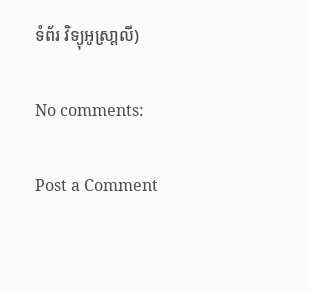ទំព័រ វិទ្យុអូស្រា្តលី)

No comments:

Post a Comment